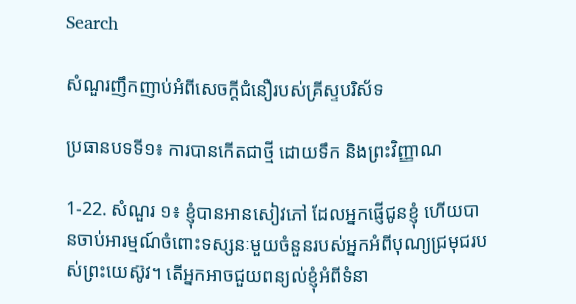Search

សំណួរញឹកញាប់អំពីសេចក្តីជំនឿរបស់គ្រីស្ទបរិស័ទ

ប្រធានបទទី១៖ ការបានកើតជាថ្មី ដោយទឹក និងព្រះវិញ្ញាណ

1-22. សំណួរ ១៖ ខ្ញុំបានអានសៀវភៅ ដែលអ្នកផ្ញើជូនខ្ញុំ ហើយបានចាប់អារម្មណ៍ចំពោះទស្សនៈមួយចំនួនរបស់អ្នកអំពីបុណ្យជ្រមុជរបស់ព្រះយេស៊ូវ។ តើអ្នកអាចជួយពន្យល់ខ្ញុំអំពីទំនា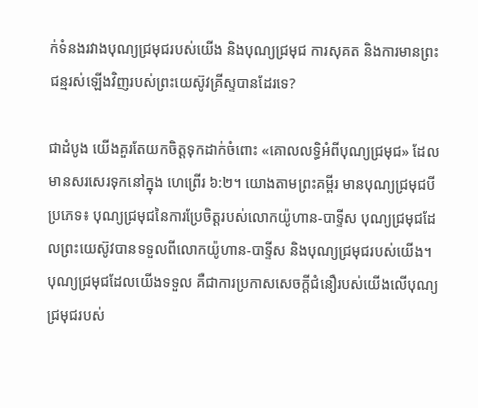ក់ទំនងរវាងបុណ្យជ្រមុជរបស់យើង និងបុណ្យជ្រមុជ ការសុគត និងការមានព្រះជន្មរស់ឡើងវិញរបស់ព្រះយេស៊ូវគ្រីស្ទបានដែរទេ?

ជាដំបូង យើងគួរតែយកចិត្តទុកដាក់ចំពោះ «គោលលទ្ធិអំពីបុណ្យជ្រមុជ» ដែលមានសរសេរទុកនៅក្នុង ហេព្រើរ ៦:២។ យោងតាមព្រះគម្ពីរ មានបុណ្យជ្រមុជបីប្រភេទ៖ បុណ្យជ្រមុជនៃការប្រែចិត្តរបស់លោកយ៉ូហាន-បាទ្ទីស បុណ្យជ្រមុជដែលព្រះយេស៊ូវបានទទួលពីលោកយ៉ូហាន-បាទ្ទីស និងបុណ្យជ្រមុជរបស់យើង។
បុណ្យជ្រមុជដែលយើងទទួល គឺជាការប្រកាសសេចក្តីជំនឿរបស់យើងលើបុណ្យជ្រមុជរបស់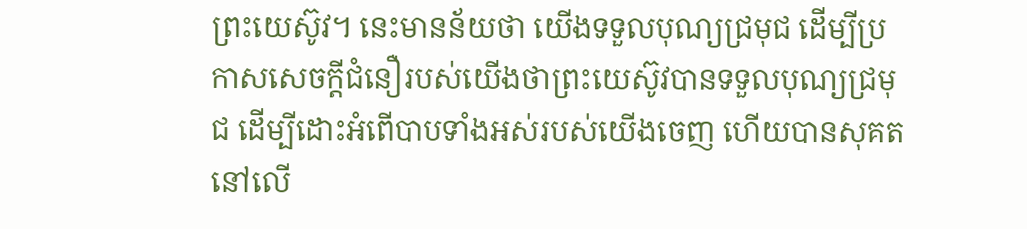ព្រះយេស៊ូវ។ នេះមានន័យថា យើងទទួលបុណ្យជ្រមុជ ដើម្បីប្រកាសសេចក្តីជំនឿរបស់យើងថាព្រះយេស៊ូវបានទទួលបុណ្យជ្រមុជ ដើម្បីដោះអំពើបាបទាំងអស់របស់យើងចេញ ហើយបានសុគតនៅលើ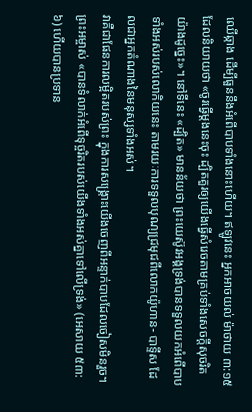ឈើឆ្កាង ដើម្បីធួននឹងអំពើបាបទាំងនោះហើយ។ ឥឡូវនេះ អ្នកអាចយល់ ម៉ាថាយ ៣:១៥ ដែលនិយាយថា «ចូរធ្វើម្តងនេះចុះ ដ្បិតគួរឲ្យយើងធ្វើសំរេចតាមគ្រប់ទាំងសេចក្តីសុចរិតយ៉ាងដូច្នេះ»។ នៅទីនេះ «ដ្បិត» មានន័យថា ព្រះយេស៊ូវអង្គទ្រង់បានទទួលយកអំពើបាបទាំងអស់របស់លោកិយនេះ តាមរយៈការទទួលបុណ្យជ្រមុជពីលោកយ៉ូហាន- បាទ្ទីស ដែលជាអ្នកតំណាងនៃមនុស្សទាំងអស់។
វាគឺជាផែនការលម្អិតរបស់ព្រះ ក្នុងការសង្រ្គោះយើងចេញពីអន្ទាក់បាបដែលចៀសមិនរួច។ ព្រះអម្ចាស់ «បានទំលាក់អំពើទុច្ចរិតរបស់យើងទាំងអស់គ្នាទៅលើទ្រង់» (អេសាយ ៥៣:៦) ហើយបានប្រទាន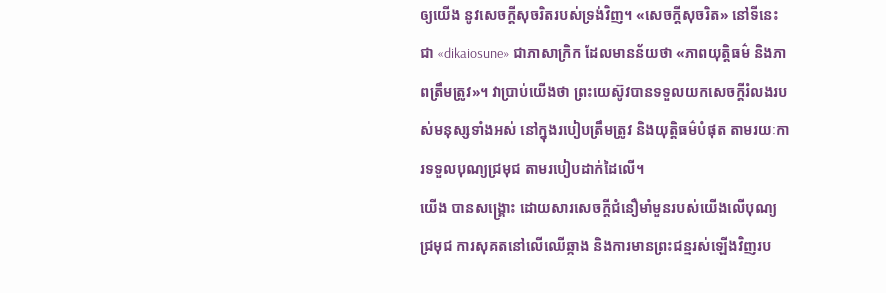ឲ្យយើង នូវសេចក្តីសុចរិតរបស់ទ្រង់វិញ។ «សេចក្តីសុចរិត» នៅទីនេះ ជា «dikaiosune» ជាភាសាក្រិក ដែលមានន័យថា «ភាពយុត្តិធម៌ និងភាពត្រឹមត្រូវ»។ វាប្រាប់យើងថា ព្រះយេស៊ូវបានទទួលយកសេចក្តីរំលងរបស់មនុស្សទាំងអស់ នៅក្នុងរបៀបត្រឹមត្រូវ និងយុត្តិធម៌បំផុត តាមរយៈការទទួលបុណ្យជ្រមុជ តាមរបៀបដាក់ដៃលើ។
យើង បានសង្រ្គោះ ដោយសារសេចក្តីជំនឿមាំមួនរបស់យើងលើបុណ្យជ្រមុជ ការសុគតនៅលើឈើឆ្កាង និងការមានព្រះជន្មរស់ឡើងវិញរប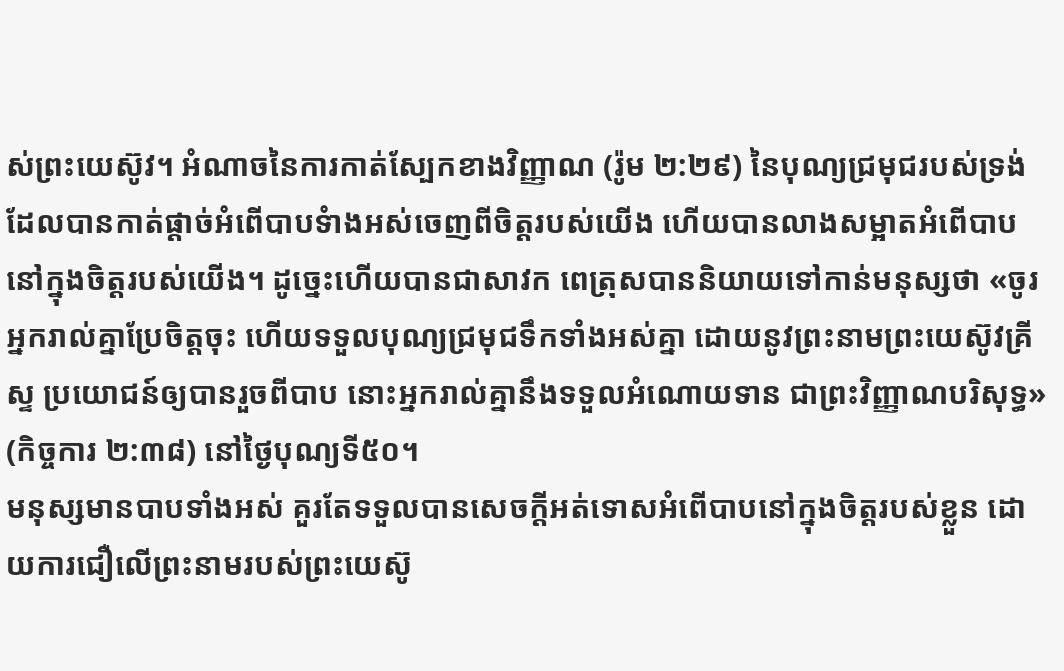ស់ព្រះយេស៊ូវ។ អំណាចនៃការកាត់ស្បែកខាងវិញ្ញាណ (រ៉ូម ២:២៩) នៃបុណ្យជ្រមុជរបស់ទ្រង់ ដែលបានកាត់ផ្តាច់អំពើបាបទំាងអស់ចេញពីចិត្តរបស់យើង ហើយបានលាងសម្អាតអំពើបាបនៅក្នុងចិត្តរបស់យើង។ ដូច្នេះហើយបានជាសាវក ពេត្រុសបាននិយាយទៅកាន់មនុស្សថា «ចូរអ្នករាល់គ្នាប្រែចិត្តចុះ ហើយទទួលបុណ្យជ្រមុជទឹកទាំងអស់គ្នា ដោយនូវព្រះនាមព្រះយេស៊ូវគ្រីស្ទ ប្រយោជន៍ឲ្យបានរួចពីបាប នោះអ្នករាល់គ្នានឹងទទួលអំណោយទាន ជាព្រះវិញ្ញាណបរិសុទ្ធ» (កិច្ចការ ២:៣៨) នៅថ្ងៃបុណ្យទី៥០។
មនុស្សមានបាបទាំងអស់ គួរតែទទួលបានសេចក្តីអត់ទោសអំពើបាបនៅក្នុងចិត្តរបស់ខ្លួន ដោយការជឿលើព្រះនាមរបស់ព្រះយេស៊ូ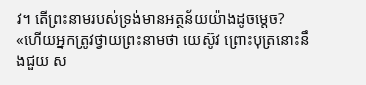វ។ តើព្រះនាមរបស់ទ្រង់មានអត្ថន័យយ៉ាងដូចម្តេច? «ហើយអ្នកត្រូវថ្វាយព្រះនាមថា យេស៊ូវ ព្រោះបុត្រនោះនឹងជួយ ស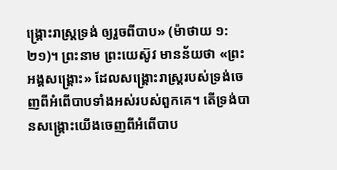ង្គ្រោះរាស្ត្រទ្រង់ ឲ្យរួចពីបាប» (ម៉ាថាយ ១:២១)។ ព្រះនាម ព្រះយេស៊ូវ មានន័យថា «ព្រះអង្គសង្រ្គោះ» ដែលសង្រ្គោះរាស្ត្ររបស់ទ្រង់ចេញពីអំពើបាបទាំងអស់របស់ពួកគេ។ តើទ្រង់បានសង្រ្គោះយើងចេញពីអំពើបាប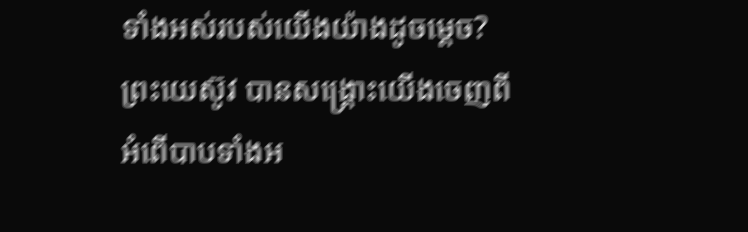ទាំងអស់របស់យើងយ៉ាងដូចម្តេច? ព្រះយេស៊ូវ បានសង្រ្គោះយើងចេញពីអំពើបាបទាំងអ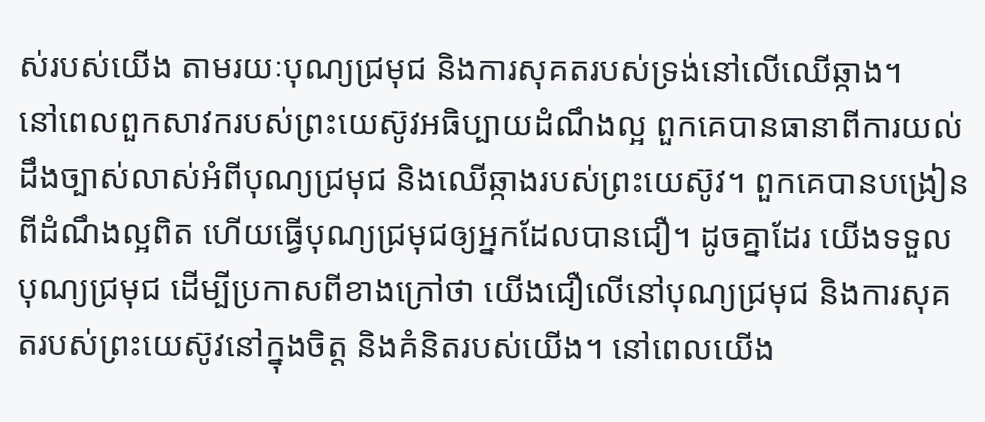ស់របស់យើង តាមរយៈបុណ្យជ្រមុជ និងការសុគតរបស់ទ្រង់នៅលើឈើឆ្កាង។
នៅពេលពួកសាវករបស់ព្រះយេស៊ូវអធិប្បាយដំណឹងល្អ ពួកគេបានធានាពីការយល់ដឹងច្បាស់លាស់អំពីបុណ្យជ្រមុជ និងឈើឆ្កាងរបស់ព្រះយេស៊ូវ។ ពួកគេបានបង្រៀនពីដំណឹងល្អពិត ហើយធ្វើបុណ្យជ្រមុជឲ្យអ្នកដែលបានជឿ។ ដូចគ្នាដែរ យើងទទួលបុណ្យជ្រមុជ ដើម្បីប្រកាសពីខាងក្រៅថា យើងជឿលើនៅបុណ្យជ្រមុជ និងការសុគតរបស់ព្រះយេស៊ូវនៅក្នុងចិត្ត និងគំនិតរបស់យើង។ នៅពេលយើង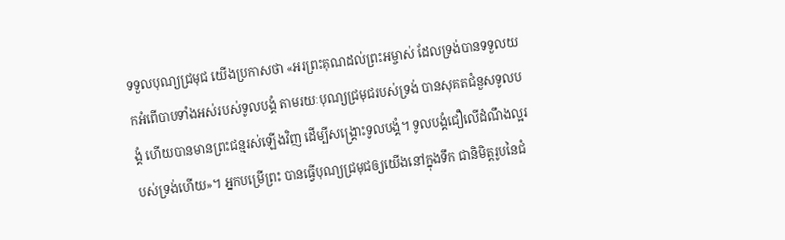ទទួលបុណ្យជ្រមុជ យើងប្រកាសថា «អរព្រះគុណដល់ព្រះអម្ចាស់ ដែលទ្រង់បានទទួលយកអំពើបាបទាំងអស់របស់ទូលបង្គំ តាមរយៈបុណ្យជ្រមុជរបស់ទ្រង់ បានសុគតជំនួសទូលបង្គំ ហើយបានមានព្រះជន្មរស់ឡើងវិញ ដើម្បីសង្រ្គោះទូលបង្គំ។ ទូលបង្គំជឿលើដំណឹងល្អរបស់ទ្រង់ហើយ»។ អ្នកបម្រើព្រះ បានធ្វើបុណ្យជ្រមុជឲ្យយើងនៅក្នុងទឹក ជានិមិត្តរូបនៃជំ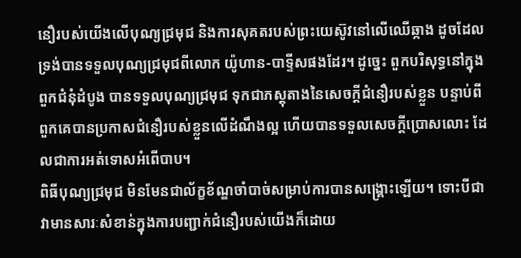នឿរបស់យើងលើបុណ្យជ្រមុជ និងការសុគតរបស់ព្រះយេស៊ូវនៅលើឈើឆ្កាង ដូចដែលទ្រង់បានទទួលបុណ្យជ្រមុជពីលោក យ៉ូហាន-បាទ្ទីសផងដែរ។ ដូច្នេះ ពួកបរិសុទ្ធនៅក្នុងពួកជំនុំដំបូង បានទទួលបុណ្យជ្រមុជ ទុកជាភស្តុតាងនៃសេចក្តីជំនឿរបស់ខ្លួន បន្ទាប់ពីពួកគេបានប្រកាសជំនឿរបស់ខ្លួនលើដំណឹងល្អ ហើយបានទទួលសេចក្តីប្រោសលោះ ដែលជាការអត់ទោសអំពើបាប។
ពិធីបុណ្យជ្រមុជ មិនមែនជាល័ក្ខខ័ណ្ឌចាំបាច់សម្រាប់ការបានសង្រ្គោះឡើយ។ ទោះបីជាវាមានសារៈសំខាន់ក្នុងការបញ្ជាក់ជំនឿរបស់យើងក៏ដោយ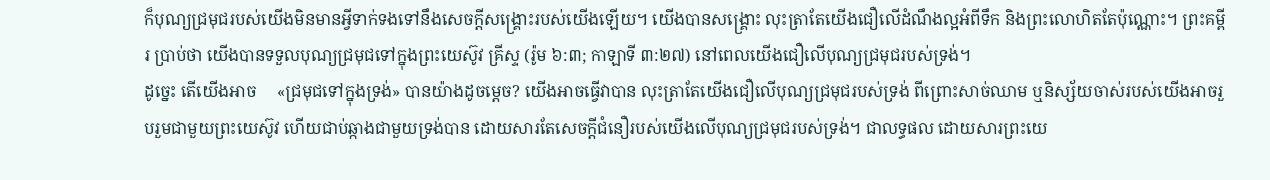ក៏បុណ្យជ្រមុជរបស់យើងមិនមានអ្វីទាក់ទងទៅនឹងសេចក្តីសង្រ្គោះរបស់យើងឡើយ។ យើងបានសង្រ្គោះ លុះត្រាតែយើងជឿលើដំណឹងល្អអំពីទឹក និងព្រះលោហិតតែប៉ុណ្ណោះ។ ព្រះគម្ពីរ ប្រាប់ថា យើងបានទទួលបុណ្យជ្រមុជទៅក្នុងព្រះយេស៊ូវ គ្រីស្ទ (រ៉ូម ៦:៣; កាឡាទី ៣:២៧) នៅពេលយើងជឿលើបុណ្យជ្រមុជរបស់ទ្រង់។
ដូច្នេះ តើយើងអាច     «ជ្រមុជទៅក្នុងទ្រង់» បានយ៉ាងដូចម្តេច? យើងអាចធ្វើវាបាន លុះត្រាតែយើងជឿលើបុណ្យជ្រមុជរបស់ទ្រង់ ពីព្រោះសាច់ឈាម ឬនិស្ស័យចាស់របស់យើងអាចរួបរួមជាមួយព្រះយេស៊ូវ ហើយជាប់ឆ្កាងជាមួយទ្រង់បាន ដោយសារតែសេចក្តីជំនឿរបស់យើងលើបុណ្យជ្រមុជរបស់ទ្រង់។ ជាលទ្ធផល ដោយសារព្រះយេ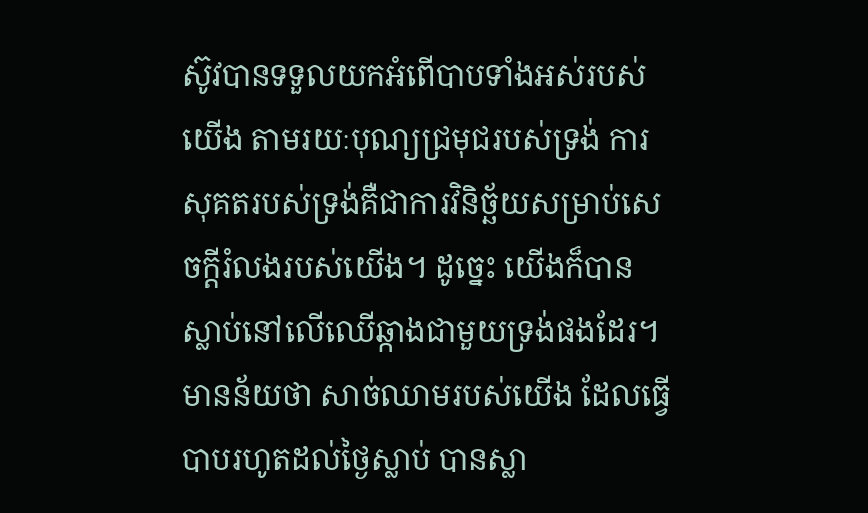ស៊ូវបានទទួលយកអំពើបាបទាំងអស់របស់យើង តាមរយៈបុណ្យជ្រមុជរបស់ទ្រង់ ការសុគតរបស់ទ្រង់គឺជាការវិនិច្ឆ័យសម្រាប់សេចក្តីរំលងរបស់យើង។ ដូច្នេះ យើងក៏បានស្លាប់នៅលើឈើឆ្កាងជាមួយទ្រង់ផងដែរ។ មានន័យថា សាច់ឈាមរបស់យើង ដែលធ្វើបាបរហូតដល់ថ្ងៃស្លាប់ បានស្លា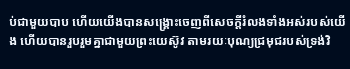ប់ជាមួយបាប ហើយយើងបានសង្រ្គោះចេញពីសេចក្តីរំលងទាំងអស់របស់យើង ហើយបានរួបរួមគ្នាជាមួយព្រះយេស៊ូវ តាមរយៈបុណ្យជ្រមុជរបស់ទ្រង់វិ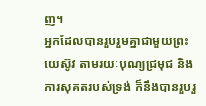ញ។
អ្នកដែលបានរួបរួមគ្នាជាមួយព្រះយេស៊ូវ តាមរយៈបុណ្យជ្រមុជ និងការសុគតរបស់ទ្រង់ ក៏នឹងបានរួបរួ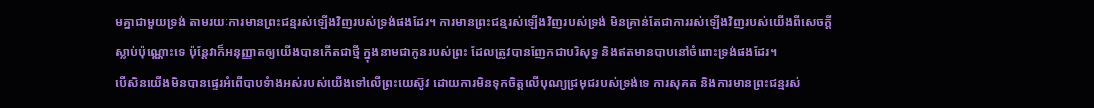មគ្នាជាមួយទ្រង់ តាមរយៈការមានព្រះជន្មរស់ឡើងវិញរបស់ទ្រង់ផងដែរ។ ការមានព្រះជន្មរស់ឡើងវិញរបស់ទ្រង់ មិនគ្រាន់តែជាការរស់ឡើងវិញរបស់យើងពីសេចក្តីស្លាប់ប៉ុណ្ណោះទេ ប៉ុន្តែវាក៏អនុញ្ញាតឲ្យយើងបានកើតជាថ្មី ក្នុងនាមជាកូនរបស់ព្រះ ដែលត្រូវបានញែកជាបរិសុទ្ធ និងឥតមានបាបនៅចំពោះទ្រង់ផងដែរ។
បើសិនយើងមិនបានផ្ទេរអំពើបាបទំាងអស់របស់យើងទៅលើព្រះយេស៊ូវ ដោយការមិនទុកចិត្តលើបុណ្យជ្រមុជរបស់ទ្រង់ទេ ការសុគត និងការមានព្រះជន្មរស់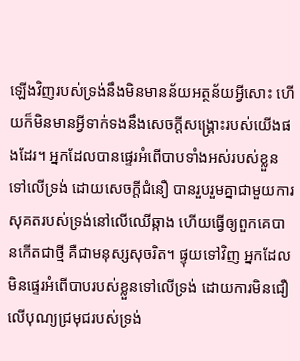ឡើងវិញរបស់ទ្រង់នឹងមិនមានន័យអត្ថន័យអ្វីសោះ ហើយក៏មិនមានអ្វីទាក់ទងនឹងសេចក្តីសង្រ្គោះរបស់យើងផងដែរ។ អ្នកដែលបានផ្ទេរអំពើបាបទាំងអស់របស់ខ្លួនទៅលើទ្រង់ ដោយសេចក្តីជំនឿ បានរួបរួមគ្នាជាមួយការសុគតរបស់ទ្រង់នៅលើឈើឆ្កាង ហើយធ្វើឲ្យពួកគេបានកើតជាថ្មី គឺជាមនុស្សសុចរិត។ ផ្ទុយទៅវិញ អ្នកដែលមិនផ្ទេរអំពើបាបរបស់ខ្លួនទៅលើទ្រង់ ដោយការមិនជឿលើបុណ្យជ្រមុជរបស់ទ្រង់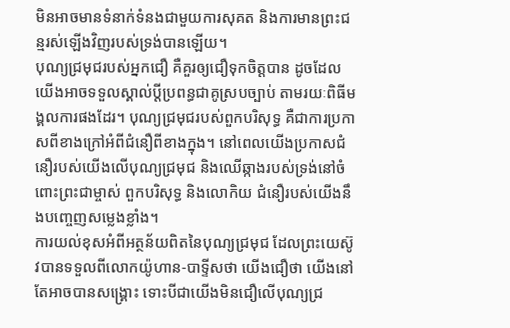មិនអាចមានទំនាក់ទំនងជាមួយការសុគត និងការមានព្រះជន្មរស់ឡើងវិញរបស់ទ្រង់បានឡើយ។
បុណ្យជ្រមុជរបស់អ្នកជឿ គឺគួរឲ្យជឿទុកចិត្តបាន ដូចដែលយើងអាចទទួលស្គាល់ប្តីប្រពន្ធជាគូស្របច្បាប់ តាមរយៈពិធីមង្គលការផងដែរ។ បុណ្យជ្រមុជរបស់ពួកបរិសុទ្ធ គឺជាការប្រកាសពីខាងក្រៅអំពីជំនឿពីខាងក្នុង។ នៅពេលយើងប្រកាសជំនឿរបស់យើងលើបុណ្យជ្រមុជ និងឈើឆ្កាងរបស់ទ្រង់នៅចំពោះព្រះជាម្ចាស់ ពួកបរិសុទ្ធ និងលោកិយ ជំនឿរបស់យើងនឹងបញ្ចេញសម្លេងខ្លាំង។
ការយល់ខុសអំពីអត្ថន័យពិតនៃបុណ្យជ្រមុជ ដែលព្រះយេស៊ូវបានទទួលពីលោកយ៉ូហាន-បាទ្ទីសថា យើងជឿថា យើងនៅតែអាចបានសង្រ្គោះ ទោះបីជាយើងមិនជឿលើបុណ្យជ្រ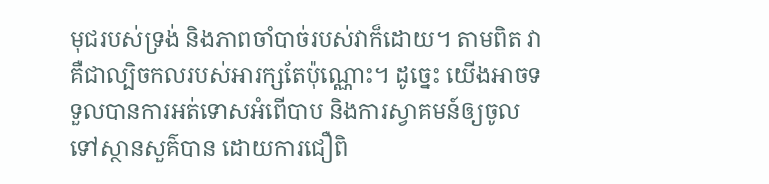មុជរបស់ទ្រង់ និងភាពចាំបាច់របស់វាក៏ដោយ។ តាមពិត វាគឺជាល្បិចកលរបស់អារក្សតែប៉ុណ្ណោះ។ ដូច្នេះ យើងអាចទទួលបានការអត់ទោសអំពើបាប និងការស្វាគមន៍ឲ្យចូលទៅស្ថានសួគ៌បាន ដោយការជឿពិ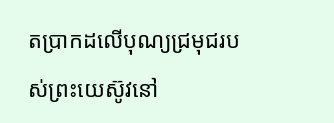តប្រាកដលើបុណ្យជ្រមុជរបស់ព្រះយេស៊ូវនៅ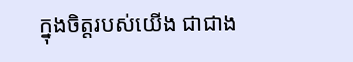ក្នុងចិត្តរបស់យើង ជាជាង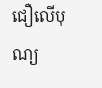ជឿលើបុណ្យ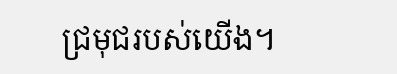ជ្រមុជរបស់យើង។